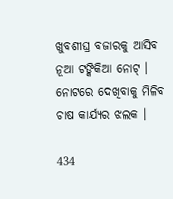ଖୁବଶୀଘ୍ର ବଜାରକୁ ଆସିବ ନୂଆ ଟଙ୍କିକିଆ ନୋଟ୍ । ନୋଟରେ ଦେଖିବାକୁ ମିଳିବ ଚାଷ କାର୍ଯ୍ୟର ଝଲକ ।

434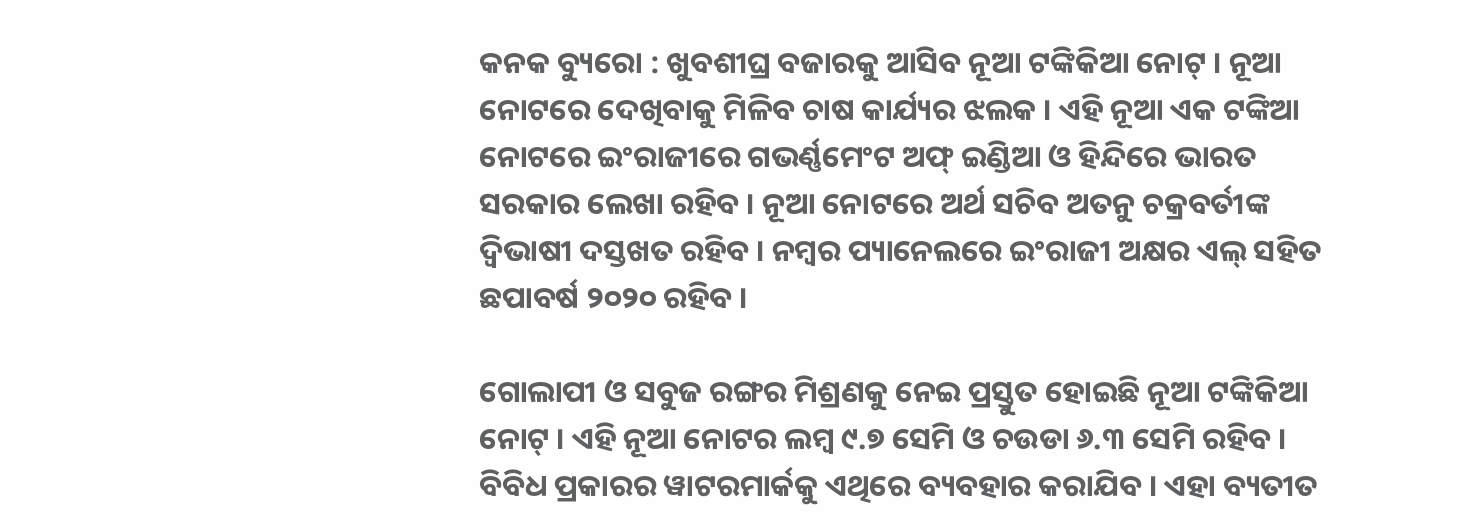କନକ ବ୍ୟୁରୋ : ଖୁବଶୀଘ୍ର ବଜାରକୁ ଆସିବ ନୂଆ ଟଙ୍କିକିଆ ନୋଟ୍ । ନୂଆ ନୋଟରେ ଦେଖିବାକୁ ମିଳିବ ଚାଷ କାର୍ଯ୍ୟର ଝଲକ । ଏହି ନୂଆ ଏକ ଟଙ୍କିଆ ନୋଟରେ ଇଂରାଜୀରେ ଗଭର୍ଣ୍ଣମେଂଟ ଅଫ୍ ଇଣ୍ଡିଆ ଓ ହିନ୍ଦିରେ ଭାରତ ସରକାର ଲେଖା ରହିବ । ନୂଆ ନୋଟରେ ଅର୍ଥ ସଚିବ ଅତନୁ ଚକ୍ରବର୍ତୀଙ୍କ ଦ୍ୱିଭାଷୀ ଦସ୍ତଖତ ରହିବ । ନମ୍ବର ପ୍ୟାନେଲରେ ଇଂରାଜୀ ଅକ୍ଷର ଏଲ୍ ସହିତ ଛପାବର୍ଷ ୨୦୨୦ ରହିବ ।

ଗୋଲାପୀ ଓ ସବୁଜ ରଙ୍ଗର ମିଶ୍ରଣକୁ ନେଇ ପ୍ରସ୍ତୁତ ହୋଇଛି ନୂଆ ଟଙ୍କିକିଆ ନୋଟ୍ । ଏହି ନୂଆ ନୋଟର ଲମ୍ବ ୯.୭ ସେମି ଓ ଚଉଡା ୬.୩ ସେମି ରହିବ । ବିବିଧ ପ୍ରକାରର ୱାଟରମାର୍କକୁ ଏଥିରେ ବ୍ୟବହାର କରାଯିବ । ଏହା ବ୍ୟତୀତ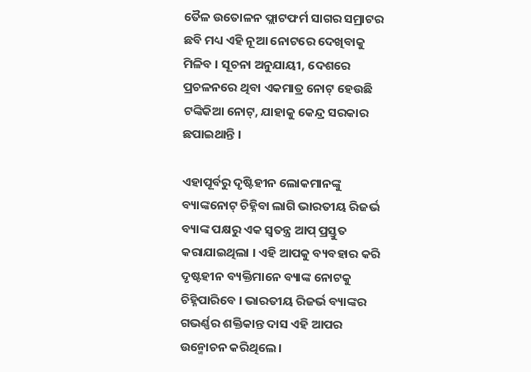ତୈଳ ଉତୋଳନ ଫ୍ଲାଟଫର୍ମ ସାଗର ସମ୍ରାଟର ଛବି ମଧ୍ୟ ଏହି ନୂଆ ନୋଟରେ ଦେଖିବାକୁ ମିଳିବ । ସୂଚନା ଅନୁଯାୟୀ, ଦେଶରେ ପ୍ରଚଳନରେ ଥିବା ଏକମାତ୍ର ନୋଟ୍ ହେଉଛି ଟଙ୍କିକିଆ ନୋଟ୍, ଯାହାକୁ କେନ୍ଦ୍ର ସରକାର ଛପାଇଥାନ୍ତି ।

ଏହାପୂର୍ବରୁ ଦୃଷ୍ଟିହୀନ ଲୋକମାନଙ୍କୁ ବ୍ୟାଙ୍କନୋଟ୍ ଚିହ୍ନିବା ଲାଗି ଭାରତୀୟ ରିଜର୍ଭ ବ୍ୟାଙ୍କ ପକ୍ଷରୁ ଏକ ସ୍ୱତନ୍ତ୍ର ଆପ୍ ପ୍ରସ୍ତୁତ କରାଯାଇଥିଲା । ଏହି ଆପକୁ ବ୍ୟବହାର କରି ଦୃଷ୍ଟହୀନ ବ୍ୟକ୍ତିମାନେ ବ୍ୟାଙ୍କ ନୋଟକୁ ଚିହ୍ନିପାରିବେ । ଭାରତୀୟ ରିଜର୍ଭ ବ୍ୟାଙ୍କର ଗଭର୍ଣ୍ଣର ଶକ୍ତିକାନ୍ତ ଦାସ ଏହି ଆପର ଉନ୍ମୋଚନ କରିଥିଲେ ।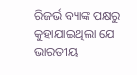ରିଜର୍ଭ ବ୍ୟାଙ୍କ ପକ୍ଷରୁ କୁହାଯାଇଥିଲା ଯେ ଭାରତୀୟ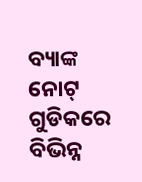ବ୍ୟାଙ୍କ ନୋଟ୍ ଗୁଡିକରେ ବିଭିନ୍ନ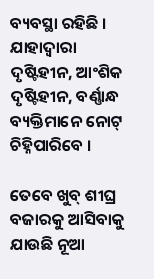ବ୍ୟବସ୍ଥା ରହିଛି । ଯାହାଦ୍ୱାରା ଦୃଷ୍ଟିହୀନ, ଆଂଶିକ ଦୃଷ୍ଟିହୀନ, ବର୍ଣ୍ଣାନ୍ଧ ବ୍ୟକ୍ତିମାନେ ନୋଟ୍ ଚିହ୍ନିପାରିବେ ।

ତେବେ ଖୁବ୍ ଶୀଘ୍ର ବଜାରକୁ ଆସିବାକୁ ଯାଉଛି ନୂଆ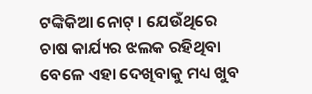ଟଙ୍କିକିଆ ନୋଟ୍ । ଯେଉଁଥିରେ ଚାଷ କାର୍ଯ୍ୟର ଝଲକ ରହିଥିବା ବେଳେ ଏହା ଦେଖିବାକୁ ମଧ୍ୟ ଖୁବ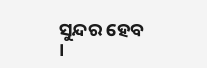ସୁନ୍ଦର ହେବ ।